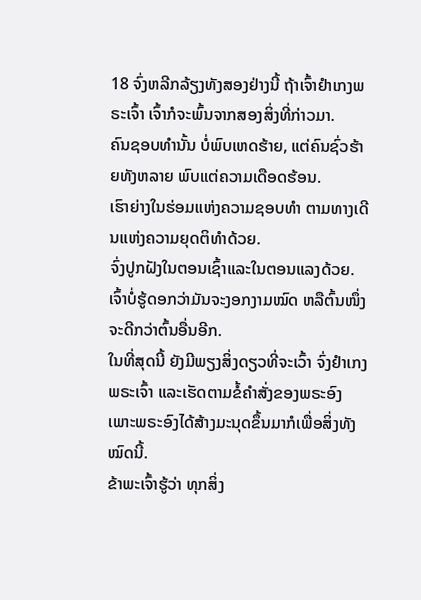18 ຈົ່ງຫລີກລ້ຽງທັງສອງຢ່າງນີ້ ຖ້າເຈົ້າຢຳເກງພຣະເຈົ້າ ເຈົ້າກໍຈະພົ້ນຈາກສອງສິ່ງທີ່ກ່າວມາ.
ຄົນຊອບທຳນັ້ນ ບໍ່ພົບເຫດຮ້າຍ, ແຕ່ຄົນຊົ່ວຮ້າຍທັງຫລາຍ ພົບແຕ່ຄວາມເດືອດຮ້ອນ.
ເຮົາຍ່າງໃນຮ່ອມແຫ່ງຄວາມຊອບທຳ ຕາມທາງເດີນແຫ່ງຄວາມຍຸດຕິທຳດ້ວຍ.
ຈົ່ງປູກຝັງໃນຕອນເຊົ້າແລະໃນຕອນແລງດ້ວຍ. ເຈົ້າບໍ່ຮູ້ດອກວ່າມັນຈະງອກງາມໝົດ ຫລືຕົ້ນໜຶ່ງຈະດີກວ່າຕົ້ນອື່ນອີກ.
ໃນທີ່ສຸດນີ້ ຍັງມີພຽງສິ່ງດຽວທີ່ຈະເວົ້າ ຈົ່ງຢຳເກງພຣະເຈົ້າ ແລະເຮັດຕາມຂໍ້ຄຳສັ່ງຂອງພຣະອົງ ເພາະພຣະອົງໄດ້ສ້າງມະນຸດຂຶ້ນມາກໍເພື່ອສິ່ງທັງໝົດນີ້.
ຂ້າພະເຈົ້າຮູ້ວ່າ ທຸກສິ່ງ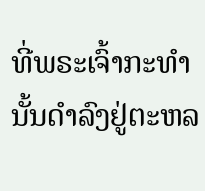ທີ່ພຣະເຈົ້າກະທຳນັ້ນດຳລົງຢູ່ຕະຫລ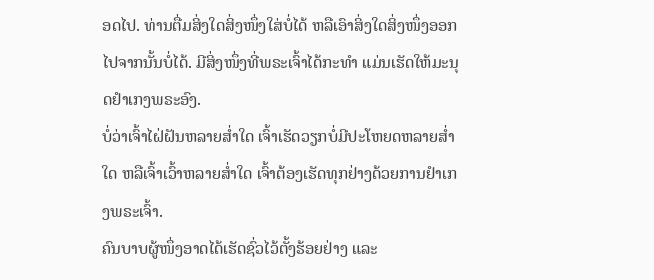ອດໄປ. ທ່ານຕື່ມສິ່ງໃດສິ່ງໜຶ່ງໃສ່ບໍ່ໄດ້ ຫລືເອົາສິ່ງໃດສິ່ງໜຶ່ງອອກໄປຈາກນັ້ນບໍ່ໄດ້. ມີສິ່ງໜຶ່ງທີ່ພຣະເຈົ້າໄດ້ກະທຳ ແມ່ນເຮັດໃຫ້ມະນຸດຢຳເກງພຣະອົງ.
ບໍ່ວ່າເຈົ້າໄຝ່ຝັນຫລາຍສໍ່າໃດ ເຈົ້າເຮັດວຽກບໍ່ມີປະໂຫຍດຫລາຍສໍ່າໃດ ຫລືເຈົ້າເວົ້າຫລາຍສໍ່າໃດ ເຈົ້າຕ້ອງເຮັດທຸກຢ່າງດ້ວຍການຢຳເກງພຣະເຈົ້າ.
ຄົນບາບຜູ້ໜຶ່ງອາດໄດ້ເຮັດຊົ່ວໄວ້ຕັ້ງຮ້ອຍຢ່າງ ແລະ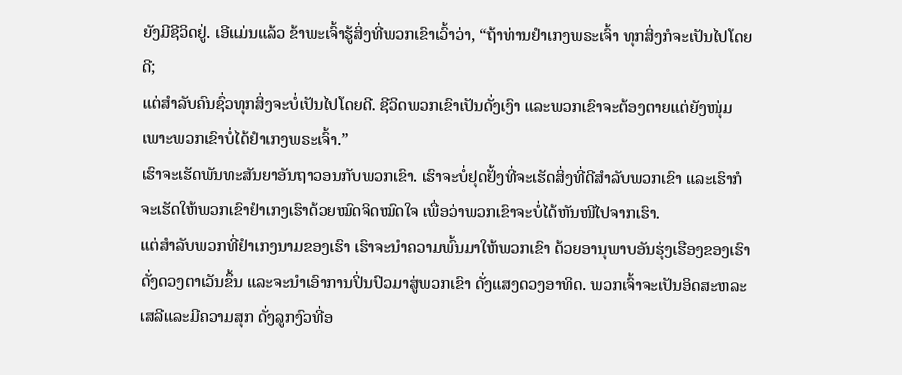ຍັງມີຊີວິດຢູ່. ເອີແມ່ນແລ້ວ ຂ້າພະເຈົ້າຮູ້ສິ່ງທີ່ພວກເຂົາເວົ້າວ່າ, “ຖ້າທ່ານຢຳເກງພຣະເຈົ້າ ທຸກສິ່ງກໍຈະເປັນໄປໂດຍດີ;
ແຕ່ສຳລັບຄົນຊົ່ວທຸກສິ່ງຈະບໍ່ເປັນໄປໂດຍດີ. ຊີວິດພວກເຂົາເປັນດັ່ງເງົາ ແລະພວກເຂົາຈະຕ້ອງຕາຍແຕ່ຍັງໜຸ່ມ ເພາະພວກເຂົາບໍ່ໄດ້ຢຳເກງພຣະເຈົ້າ.”
ເຮົາຈະເຮັດພັນທະສັນຍາອັນຖາວອນກັບພວກເຂົາ. ເຮົາຈະບໍ່ຢຸດຢັ້ງທີ່ຈະເຮັດສິ່ງທີ່ດີສຳລັບພວກເຂົາ ແລະເຮົາກໍຈະເຮັດໃຫ້ພວກເຂົາຢຳເກງເຮົາດ້ວຍໝົດຈິດໝົດໃຈ ເພື່ອວ່າພວກເຂົາຈະບໍ່ໄດ້ຫັນໜີໄປຈາກເຮົາ.
ແຕ່ສຳລັບພວກທີ່ຢຳເກງນາມຂອງເຮົາ ເຮົາຈະນຳຄວາມພົ້ນມາໃຫ້ພວກເຂົາ ດ້ວຍອານຸພາບອັນຮຸ່ງເຮືອງຂອງເຮົາ ດັ່ງດວງຕາເວັນຂຶ້ນ ແລະຈະນຳເອົາການປິ່ນປົວມາສູ່ພວກເຂົາ ດັ່ງແສງດວງອາທິດ. ພວກເຈົ້າຈະເປັນອິດສະຫລະເສລີແລະມີຄວາມສຸກ ດັ່ງລູກງົວທີ່ອ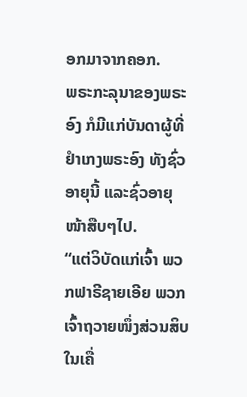ອກມາຈາກຄອກ.
ພຣະກະລຸນາຂອງພຣະອົງ ກໍມີແກ່ບັນດາຜູ້ທີ່ຢຳເກງພຣະອົງ ທັງຊົ່ວອາຍຸນີ້ ແລະຊົ່ວອາຍຸໜ້າສືບໆໄປ.
“ແຕ່ວິບັດແກ່ເຈົ້າ ພວກຟາຣີຊາຍເອີຍ ພວກເຈົ້າຖວາຍໜຶ່ງສ່ວນສິບ ໃນເຄື່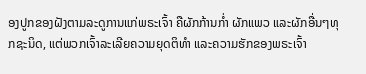ອງປູກຂອງຝັງຕາມລະດູການແກ່ພຣະເຈົ້າ ຄືຜັກກ້ານກໍ່າ ຜັກແພວ ແລະຜັກອື່ນໆທຸກຊະນິດ, ແຕ່ພວກເຈົ້າລະເລີຍຄວາມຍຸດຕິທຳ ແລະຄວາມຮັກຂອງພຣະເຈົ້າ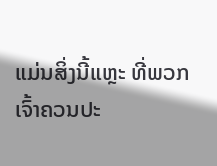ແມ່ນສິ່ງນີ້ແຫຼະ ທີ່ພວກເຈົ້າຄວນປະ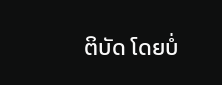ຕິບັດ ໂດຍບໍ່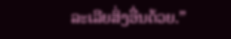ລະເລີຍສິ່ງອື່ນດ້ວຍ.”